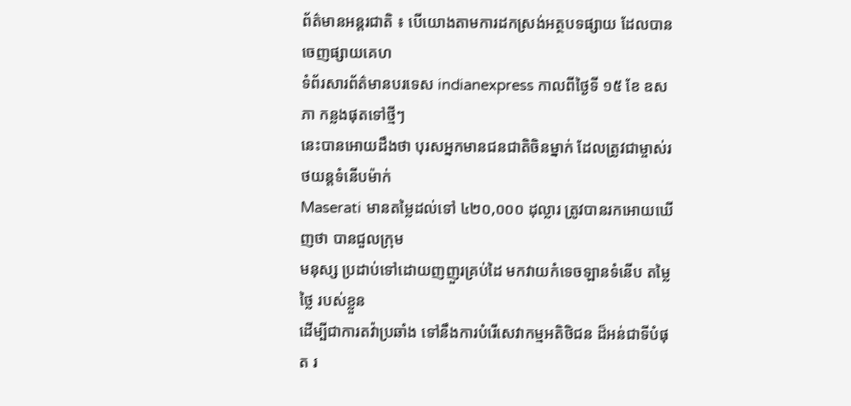ព័ត៌មានអន្តរជាតិ ៖ បើយោងតាមការដកស្រង់អត្ថបទផ្សាយ ដែលបានចេញផ្សាយគេហ
ទំព័រសារព័ត៌មានបរទេស indianexpress កាលពីថ្ងៃទី ១៥ ខែ ឧសភា កន្លងផុតទៅថ្មីៗ
នេះបានអោយដឹងថា បុរសអ្នកមានជនជាតិចិនម្នាក់ ដែលត្រូវជាម្ចាស់រថយន្តទំនើបម៉ាក់
Maserati មានតម្លៃដល់ទៅ ៤២០,០០០ ដុល្លារ ត្រូវបានរកអោយឃើញថា បានជួលក្រុម
មនុស្ស ប្រដាប់ទៅដោយញញួរគ្រប់ដៃ មកវាយកំទេចឡានទំនើប តម្លៃថ្លៃ របស់ខ្លួន
ដើម្បីជាការតវ៉ាប្រឆាំង ទៅនឹងការបំរើសេវាកម្មអតិថិជន ដ៏អន់ជាទីបំផុត រ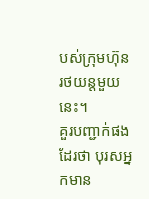បស់ក្រុមហ៊ុន
រថយន្តមួយនេះ។
គួរបញ្ជាក់ផងដែរថា បុរសអ្នកមាន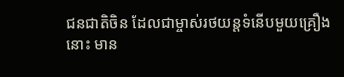ជនជាតិចិន ដែលជាម្ចាស់រថយន្តទំនើបមួយគ្រឿង
នោះ មាន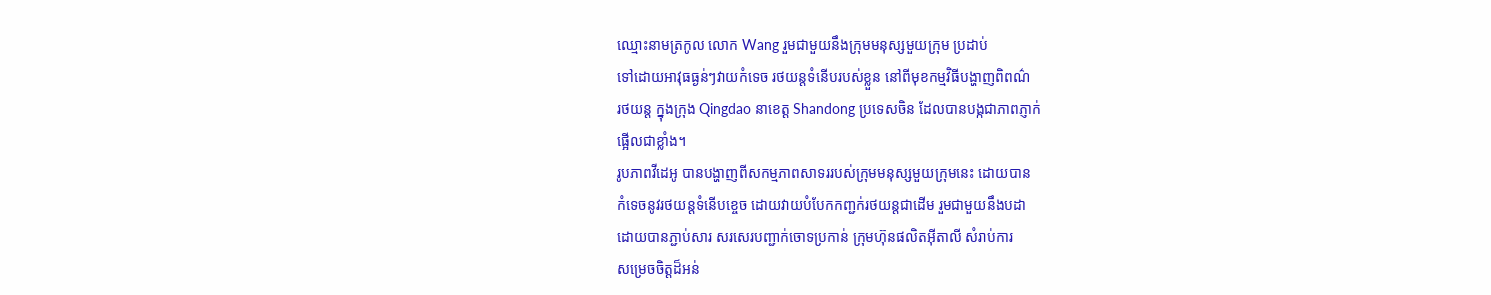ឈ្មោះនាមត្រកូល លោក Wang រួមជាមួយនឹងក្រុមមនុស្សមួយក្រុម ប្រដាប់
ទៅដោយអាវុធធ្ងន់ៗវាយកំទេច រថយន្តទំនើបរបស់ខ្លួន នៅពីមុខកម្មវិធីបង្ហាញពិពណ៌
រថយន្ត ក្នុងក្រុង Qingdao នាខេត្ត Shandong ប្រទេសចិន ដែលបានបង្កជាភាពភ្ញាក់
ផ្អើលជាខ្លាំង។
រូបភាពវីដេអូ បានបង្ហាញពីសកម្មភាពសាទររបស់ក្រុមមនុស្សមួយក្រុមនេះ ដោយបាន
កំទេចនូវរថយន្តទំនើបខ្ចេច ដោយវាយបំបែកកញ្ជក់រថយន្តជាដើម រួមជាមួយនឹងបដា
ដោយបានភ្ជាប់សារ សរសេរបញ្ជាក់ចោទប្រកាន់ ក្រុមហ៊ុនផលិតអ៊ីតាលី សំរាប់ការ
សម្រេចចិត្តដ៏អន់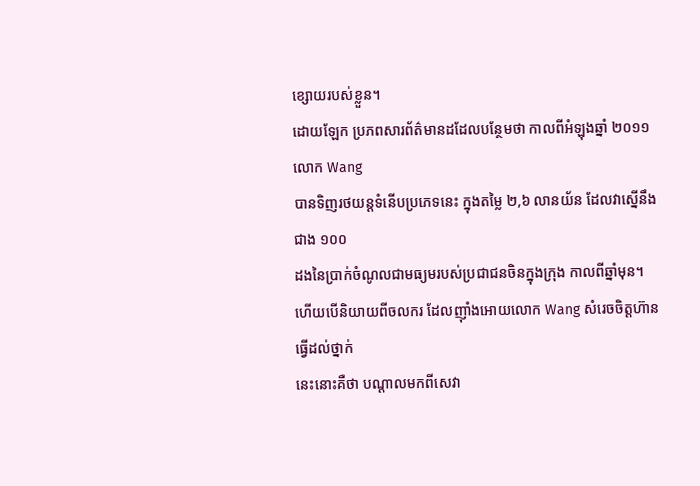ខ្សោយរបស់ខ្លួន។
ដោយឡែក ប្រភពសារព័ត៌មានដដែលបន្ថែមថា កាលពីអំឡុងឆ្នាំ ២០១១ លោក Wang
បានទិញរថយន្តទំនើបប្រភេទនេះ ក្នុងតម្លៃ ២,៦ លានយ័ន ដែលវាស្នើនឹង ជាង ១០០
ដងនៃប្រាក់ចំណូលជាមធ្យមរបស់ប្រជាជនចិនក្នុងក្រុង កាលពីឆ្នាំមុន។
ហើយបើនិយាយពីចលករ ដែលញ៉ាំងអោយលោក Wang សំរេចចិត្តហ៊ានធ្វើដល់ថ្នាក់
នេះនោះគឺថា បណ្តាលមកពីសេវា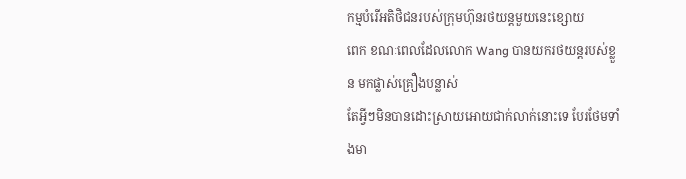កម្មបំរើអតិថិជនរបស់ក្រុមហ៊ុនរថយន្តមួយនេះខ្សោយ
ពេក ខណៈពេលដែលលោក Wang បានយករថយន្តរបស់ខ្លួន មកផ្លាស់គ្រឿងបន្លាស់
តែអ្វីៗមិនបានដោះស្រាយអោយជាក់លាក់នោះទេ បែរថែមទាំងមា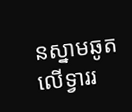នស្នាមឆូតលើទ្វាររ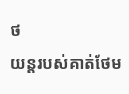ថ
យន្តរបស់គាត់ថែម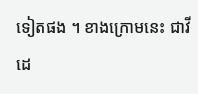ទៀតផង ។ ខាងក្រោមនេះ ជាវីដេ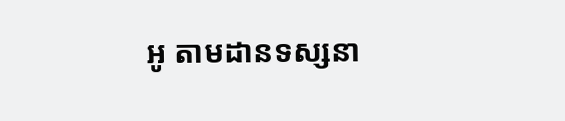អូ តាមដានទស្សនា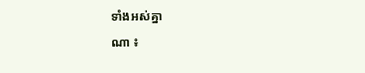ទាំងអស់គ្នា
ណា ៖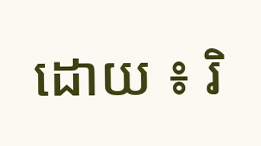ដោយ ៖ រិ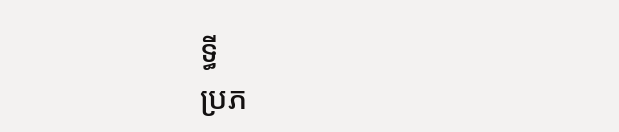ទ្ធី
ប្រភ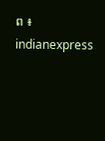ព ៖ indianexpress